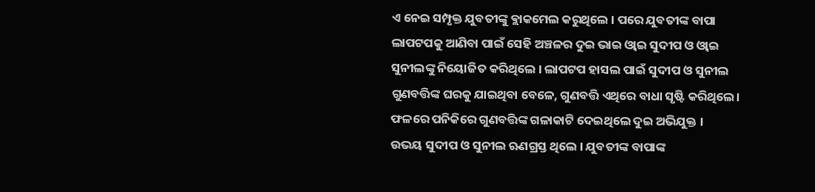ଏ ନେଇ ସମ୍ପୃକ୍ତ ଯୁବତୀଙ୍କୁ ଵ୍ଲାକମେଲ କରୁଥିଲେ । ପରେ ଯୁବତୀଙ୍କ ବାପା ଲାପଟପକୁ ଆଣିବା ପାଇଁ ସେହି ଅଞ୍ଚଳର ଦୁଇ ଭାଇ ଓ୍ବାଇ ସୁଦୀପ ଓ ଓ୍ବାଇ ସୁନୀଲଙ୍କୁ ନିୟୋଜିତ କରିଥିଲେ । ଲାପଟପ ହାସଲ ପାଇଁ ସୁଦୀପ ଓ ସୁନୀଲ ଗୁଣବତ୍ତିଙ୍କ ଘରକୁ ଯାଇଥିବା ବେଳେ, ଗୁଣବତ୍ତି ଏଥିରେ ବାଧା ସୃଷ୍ଟି କରିଥିଲେ। ଫଳରେ ପନିକିରେ ଗୁଣବତ୍ତିଙ୍କ ଗଳାକାଟି ଦେଇଥିଲେ ଦୁଇ ଅଭିଯୁକ୍ତ ।
ଉଭୟ ସୁଦୀପ ଓ ସୁନୀଲ ଋଣଗ୍ରସ୍ତ ଥିଲେ । ଯୁବତୀଙ୍କ ବାପାଙ୍କ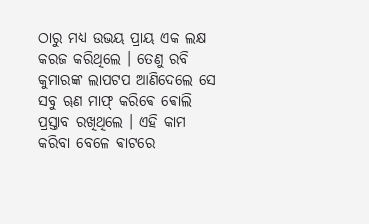ଠାରୁ ମଧ୍ୟ ଉଭୟ ପ୍ରାୟ ଏକ ଲକ୍ଷ କରଜ କରିଥିଲେ । ତେଣୁ ରବି କୁମାରଙ୍କ ଲାପଟପ ଆଣିଦେଲେ ସେ ସବୁ ୠଣ ମାଫ୍ କରିଵେ ଵୋଲି ପ୍ରସ୍ତାବ ରଖିଥିଲେ । ଏହି କାମ କରିବା ବେଳେ ଵାଟରେ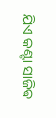ଯିଏ କଣ୍ଟା ସାଜିଵ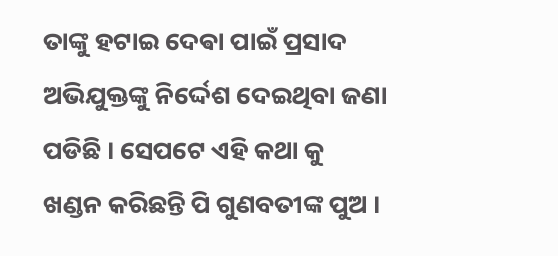ତାଙ୍କୁ ହଟାଇ ଦେଵା ପାଇଁ ପ୍ରସାଦ ଅଭିଯୁକ୍ତଙ୍କୁ ନିର୍ଦ୍ଦେଶ ଦେଇଥିବା ଜଣା ପଡିଛି । ସେପଟେ ଏହି କଥା କୁ ଖଣ୍ଡନ କରିଛନ୍ତି ପି ଗୁଣବତୀଙ୍କ ପୁଅ ।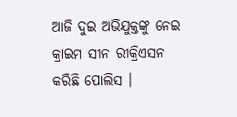ଆଜି ଦୁଇ ଅଭିଯୁକ୍ତଙ୍କୁ ନେଇ କ୍ରାଇମ ସୀନ ରୀକ୍ରିଏସନ କରିଛି ପୋଲିସ ।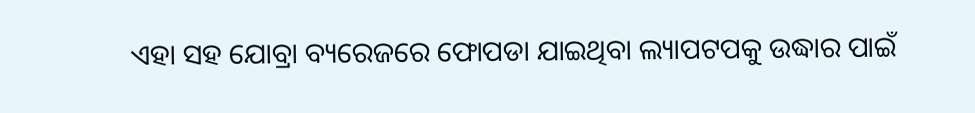ଏହା ସହ ଯୋବ୍ରା ବ୍ୟରେଜରେ ଫୋପଡା ଯାଇଥିବା ଲ୍ୟାପଟପକୁ ଉଦ୍ଧାର ପାଇଁ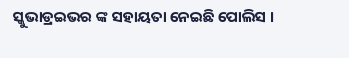ସ୍କୁଭାଡ୍ରଇଭର ଙ୍କ ସହାୟତା ନେଇଛି ପୋଲିସ ।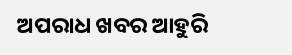ଅପରାଧ ଖବର ଆହୁରି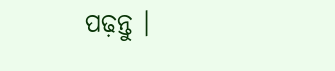ପଢ଼ନ୍ତୁ ।